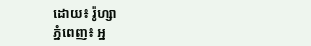ដោយ៖ រ៉ូហ្សា
ភ្នំពេញ៖ អ្ន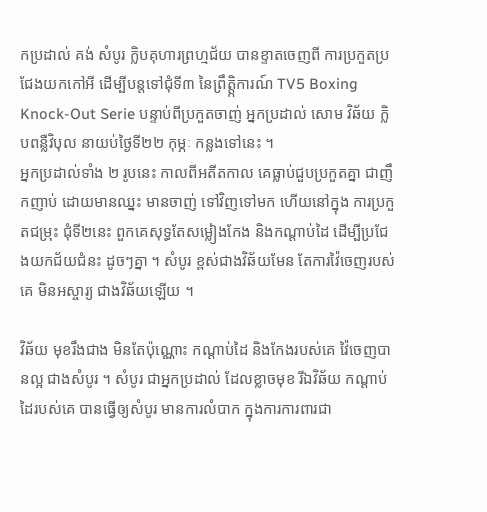កប្រដាល់ គង់ សំបូរ ក្លិបគុហារព្រហ្មជ័យ បានខ្ទាតចេញពី ការប្រកួតប្រជែងយកកៅអី ដើម្បីបន្តទៅជុំទី៣ នៃព្រឹត្តិ្កការណ៍ TV5 Boxing Knock-Out Serie បន្ទាប់ពីប្រកួតចាញ់ អ្នកប្រដាល់ សោម វិឆ័យ ក្លិបពន្លឺវិបុល នាយប់ថ្ងៃទី២២ កុម្ភៈ កន្លងទៅនេះ ។
អ្នកប្រដាល់ទាំង ២ រូបនេះ កាលពីអតីតកាល គេធ្លាប់ជួបប្រកួតគ្នា ជាញឹកញាប់ ដោយមានឈ្នះ មានចាញ់ ទៅវិញទៅមក ហើយនៅក្នុង ការប្រកួតជម្រុះ ជុំទី២នេះ ពួកគេសុទ្ធតែសម្លៀងកែង និងកណ្ដាប់ដៃ ដើម្បីប្រជែងយកជ័យជំនះ ដូចៗគ្នា ។ សំបូរ ខ្ពស់ជាងវិឆ័យមែន តែការវ៉ៃចេញរបស់គេ មិនអស្ចារ្យ ជាងវិឆ័យឡើយ ។

វិឆ័យ មុខរឹងជាង មិនតែប៉ុណ្ណោះ កណ្ដាប់ដៃ និងកែងរបស់គេ វ៉ៃចេញបានល្អ ជាងសំបូរ ។ សំបូរ ជាអ្នកប្រដាល់ ដែលខ្លាចមុខ រីឯវិឆ័យ កណ្ដាប់ដៃរបស់គេ បានធ្វើឲ្យសំបូរ មានការលំបាក ក្នុងការការពារជា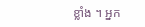ខ្លាំង ។ អ្នក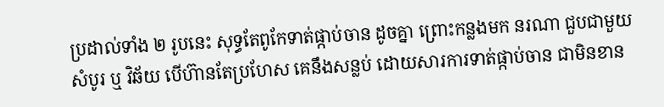ប្រដាល់ទាំង ២ រូបនេះ សុទ្ធតែពូកែទាត់ផ្កាប់ចាន ដូចគ្នា ព្រោះកន្លងមក នរណា ជួបជាមួយសំបូរ ឬ វិឆ័យ បើហ៊ានតែប្រហែស គេនឹងសន្លប់ ដោយសារការទាត់ផ្កាប់ចាន ជាមិនខាន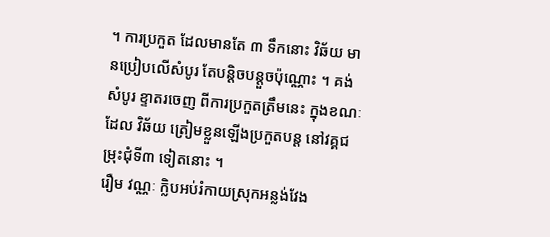។ ការប្រកួត ដែលមានតែ ៣ ទឹកនោះ វិឆ័យ មានប្រៀបលើសំបូរ តែបន្តិចបន្តួចប៉ុណ្ណោះ ។ គង់ សំបូរ ខ្ទាតរចេញ ពីការប្រកួតត្រឹមនេះ ក្នុងខណៈដែល វិឆ័យ ត្រៀមខ្លួនឡើងប្រកួតបន្ត នៅវគ្គជម្រុះជុំទី៣ ទៀតនោះ ។
រឿម វណ្ណៈ ក្លិបអប់រំកាយស្រុកអន្លង់វែង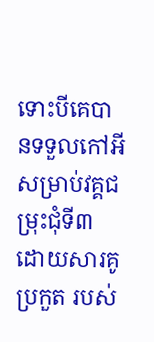ទោះបីគេបានទទួលកៅអី សម្រាប់វគ្គជម្រុះជុំទី៣ ដោយសារគូប្រកួត របស់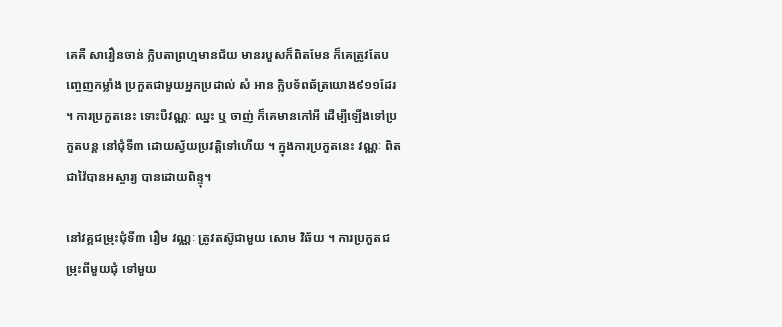គេគឺ សារឿនចាន់ ក្លិបតាព្រហ្មមានជ័យ មានរបួសក៏ពិតមែន ក៏គេត្រូវតែបញ្ចេញកម្លាំង ប្រកួតជាមួយអ្នកប្រដាល់ សំ អាន ក្លិបទ័ពឆ័ត្រយោង៩១១ដែរ ។ ការប្រកួតនេះ ទោះបីវណ្ណៈ ឈ្នះ ឬ ចាញ់ ក៏គេមានកៅអី ដើម្បីឡើងទៅប្រកួតបន្ត នៅជុំទី៣ ដោយស្វ័យប្រវត្តិទៅហើយ ។ ក្នុងការប្រកួតនេះ វណ្ណៈ ពិតជាវ៉ៃបានអស្ចារ្យ បានដោយពិន្ទុ។

នៅវគ្គជម្រុះជុំទី៣ រឿម វណ្ណៈ ត្រូវតស៊ូជាមួយ សោម វិឆ័យ ។ ការប្រកួតជម្រុះពីមួយជុំ ទៅមួយ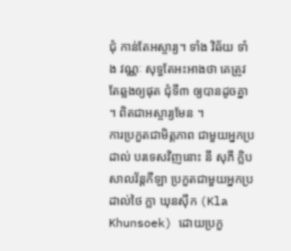ជុំ កាន់តែអស្ចារ្យ។ ទាំង វិឆ័យ ទាំង វណ្ណៈ សុទ្ធតែអះអាងថា គេត្រូវតែឆ្លងឲ្យផុត ជុំទី៣ ឲ្យបានដូចគ្នា ។ ពិតជាអស្ចារ្យមែន ។
ការប្រកួតជាមិត្តភាព ជាមួយអ្នកប្រដាល់ បរទេសវិញនោះ នី សុភី ក្លិបសាលវ័ន្ដកីឡា ប្រកួតជាមួយអ្នកប្រដាល់ថៃ ក្លា ឃុនស៊ឹក (Kla Khunsoek) ដោយប្រកួ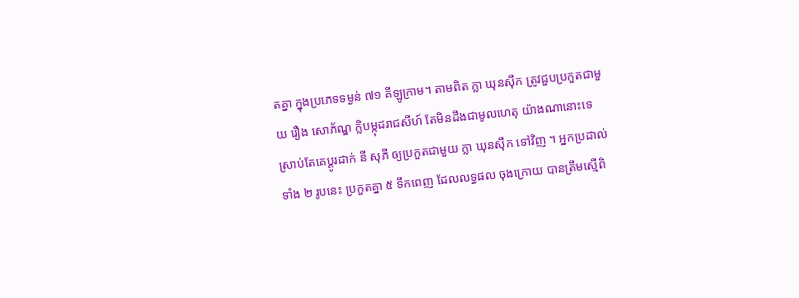តគ្នា ក្នុងប្រភេទទម្ងន់ ៧១ គីឡូក្រាម។ តាមពិត ក្លា ឃុនស៊ឹក ត្រូវជួបប្រកួតជាមួយ រឿង សោភ័ណ្ឌ ក្លិបម្កុដរាជសីហ៍ តែមិនដឹងជាមូលហេតុ យ៉ាងណានោះទេ ស្រាប់តែគេប្ដូរដាក់ នី សុភី ឲ្យប្រកួតជាមួយ ក្លា ឃុនស៊ឹក ទៅវិញ ។ អ្នកប្រដាល់ទាំង ២ រូបនេះ ប្រកួតគ្នា ៥ ទឹកពេញ ដែលលទ្ធផល ចុងក្រោយ បានត្រឹមស្មើពិ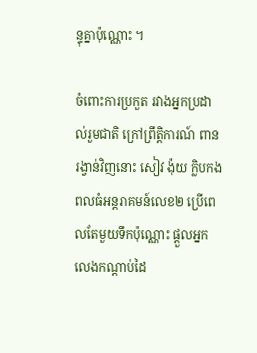ន្ទុគ្នាប៉ុណ្ណោះ ។

ចំពោះការប្រកួត រវាងអ្នកប្រដាល់រួមជាតិ ក្រៅព្រឹត្តិការណ៍ ពានរង្វាន់វិញនោះ សៀវ ង៉ុយ ក្លិបកងពលធំអន្តរាគមន៍លេខ២ ប្រើពេលតែមួយទឹកប៉ុណ្ណោះ ផ្ដួលអ្នកលេងកណ្ដាប់ដៃ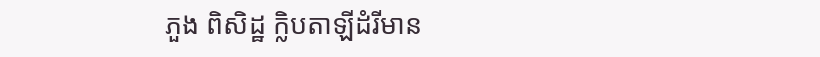ភួង ពិសិដ្ឋ ក្លិបតាឡីដំរីមាន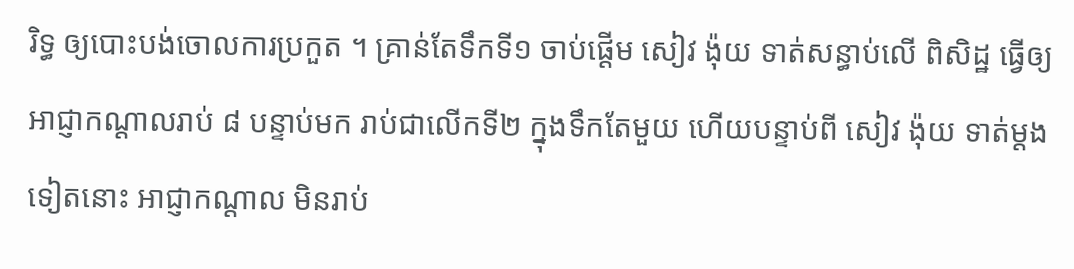រិទ្ធ ឲ្យបោះបង់ចោលការប្រកួត ។ គ្រាន់តែទឹកទី១ ចាប់ផ្ដើម សៀវ ង៉ុយ ទាត់សន្ធាប់លើ ពិសិដ្ឋ ធ្វើឲ្យអាជ្ញាកណ្ដាលរាប់ ៨ បន្ទាប់មក រាប់ជាលើកទី២ ក្នុងទឹកតែមួយ ហើយបន្ទាប់ពី សៀវ ង៉ុយ ទាត់ម្ដងទៀតនោះ អាជ្ញាកណ្ដាល មិនរាប់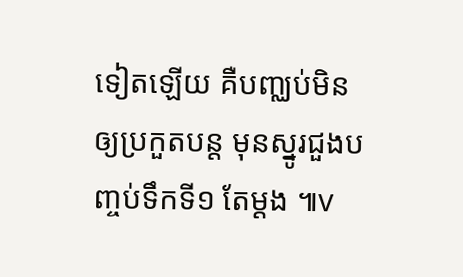ទៀតឡើយ គឺបញ្ឈប់មិនឲ្យប្រកួតបន្ត មុនស្នូរជួងបញ្ចប់ទឹកទី១ តែម្ដង ៕v